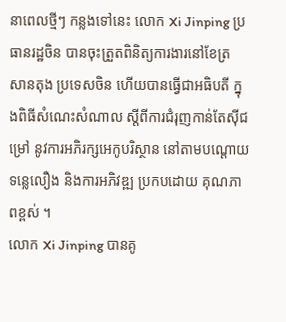នាពេលថ្មីៗ កន្លងទៅនេះ លោក Xi Jinping ប្រធានរដ្ឋចិន បានចុះត្រួតពិនិត្យការងារនៅខែត្រ សានតុង ប្រទេសចិន ហើយបានធ្វើជាអធិបតី ក្នុងពិធីសំណេះសំណាល ស្តីពីការជំរុញកាន់តែស៊ីជម្រៅ នូវការអភិរក្សអេកូបរិស្ថាន នៅតាមបណ្តោយទន្លេលឿង និងការអភិវឌ្ឍ ប្រកបដោយ គុណភាពខ្ពស់ ។
លោក Xi Jinping បានគូ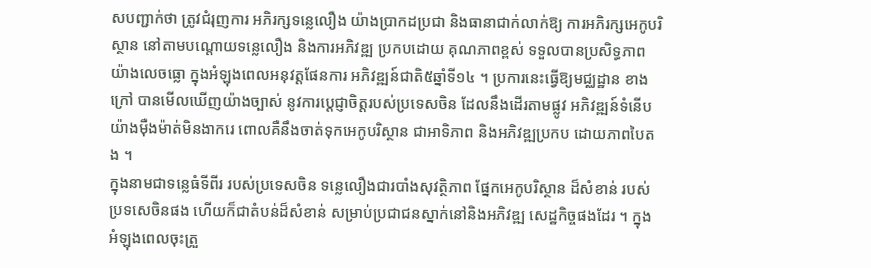សបញ្ជាក់ថា ត្រូវជំរុញការ អភិរក្សទន្លេលឿង យ៉ាងប្រាកដប្រជា និងធានាជាក់លាក់ឱ្យ ការអភិរក្សអេកូបរិស្ថាន នៅតាមបណ្តោយទន្លេលឿង និងការអភិវឌ្ឍ ប្រកបដោយ គុណភាពខ្ពស់ ទទួលបានប្រសិទ្ធភាព យ៉ាងលេចធ្លោ ក្នុងអំឡុងពេលអនុវត្តផែនការ អភិវឌ្ឍន៍ជាតិ៥ឆ្នាំទី១៤ ។ ប្រការនេះធ្វើឱ្យមជ្ឈដ្ឋាន ខាងក្រៅ បានមើលឃើញយ៉ាងច្បាស់ នូវការបេ្តជ្ញាចិត្តរបស់ប្រទេសចិន ដែលនឹងដើរតាមផ្លូវ អភិវឌ្ឍន៍ទំនើបយ៉ាងម៉ឺងម៉ាត់មិនងាករេ ពោលគឺនឹងចាត់ទុកអេកូបរិស្ថាន ជាអាទិភាព និងអភិវឌ្ឍប្រកប ដោយភាពបៃតង ។
ក្នុងនាមជាទន្លេធំទីពីរ របស់ប្រទេសចិន ទន្លេលឿងជារបាំងសុវត្ថិភាព ផ្នែកអេកូបរិស្ថាន ដ៏សំខាន់ របស់ប្រទសេចិនផង ហើយក៏ជាតំបន់ដ៏សំខាន់ សម្រាប់ប្រជាជនស្នាក់នៅនិងអភិវឌ្ឍ សេដ្ឋកិច្ចផងដែរ ។ ក្នុងអំឡុងពេលចុះត្រួ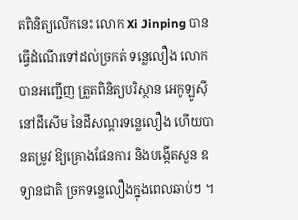តពិនិត្យលើកនេះ លោក Xi Jinping បានធ្វើដំណើរទៅដល់ច្រកត់ ទន្លេលឿង លោកបានអញ្ជើញ ត្រួតពិនិត្យបរិស្ថាន អេកូឡូស៊ីនៅដីសើម នៃដីសណ្តរទន្លេលឿង ហើយបានតម្រូវ ឱ្យគ្រោងផែនការ និងបង្កើតសួន ឧទ្យានជាតិ ច្រកទន្លេលឿងក្នុងពេលឆាប់ៗ ។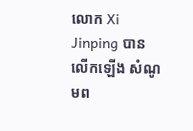លោក Xi Jinping បានលើកឡើង សំណូមព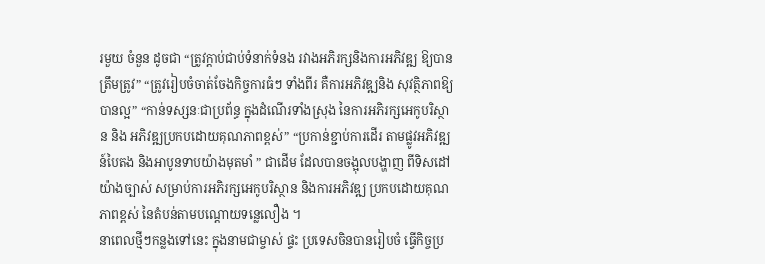រមួយ ចំនួន ដូចជា “ត្រូវក្តាប់ជាប់ទំនាក់ទំនង រវាងអភិរក្សនិងការអភិវឌ្ឍ ឱ្យបានត្រឹមត្រូវ” “ត្រូវរៀបចំចាត់ចែងកិច្ចការធំៗ ទាំងពីរ គឺការអភិវឌ្ឍនិង សុវត្ថិភាពឱ្យបានល្អ” “កាន់ទស្សនៈជាប្រព័ន្ធ ក្នុងដំណើរទាំងស្រុង នៃការអភិរក្សអេកូបរិស្ថាន និង អភិវឌ្ឍប្រកបដោយគុណភាពខ្ពស់” “ប្រកាន់ខ្ជាប់ការដើរ តាមផ្លូវអភិវឌ្ឍន៍បៃតង និងអាបូនទាបយ៉ាងមុតមាំ ” ជាដើម ដែលបានចង្អុលបង្ហាញ ពីទិសដៅយ៉ាងច្បាស់ សម្រាប់ការអភិរក្សអេកូបរិស្ថាន និងការអភិវឌ្ឍ ប្រកបដោយគុណភាពខ្ពស់ នៃតំបន់តាមបណ្តោយទន្លេលឿង ។
នាពេលថ្មីៗកន្លងទៅនេះ ក្នុងនាមជាម្ចាស់ ផ្ទះ ប្រទេសចិនបានរៀបចំ ធ្វើកិច្ចប្រ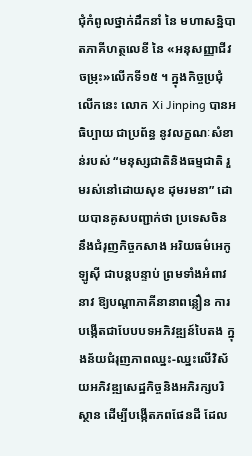ជុំកំពូលថ្នាក់ដឹកនាំ នៃ មហាសន្និបាតភាគីហត្ថលេខី នៃ «អនុសញ្ញាជីវចម្រុះ»លើកទី១៥ ។ ក្នុងកិច្ចប្រជុំលើកនេះ លោក Xi Jinping បានអធិប្បាយ ជាប្រព័ន្ធ នូវលក្ខណៈសំខាន់របស់ “មនុស្សជាតិនិងធម្មជាតិ រួមរស់នៅដោយសុខ ដុមរមនា” ដោយបានគូសបញ្ជាក់ថា ប្រទេសចិន នឹងជំរុញកិច្ចកសាង អរិយធម៌អេកូឡូស៊ី ជាបន្តបន្ទាប់ ព្រមទាំងអំពាវនាវ ឱ្យបណ្តាភាគីនានាពន្លឿន ការបង្កើតជាបែបបទអភិវឌ្ឍន៍បៃតង ក្នុងន័យជំរុញភាពឈ្នះ-ឈ្នះលើវិស័យអភិវឌ្ឍសេដ្ឋកិច្ចនិងអភិរក្សបរិស្ថាន ដើម្បីបង្កើតភពផែនដី ដែល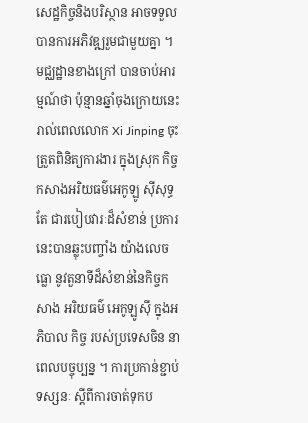សេដ្ឋកិច្ចនិងបរិស្ថាន អាចទទួលបានការអភិវឌ្ឍរួមជាមួយគ្នា ។
មជ្ឈដ្ឋានខាងក្រៅ បានចាប់អារម្មណ៍ថា ប៉ុន្មានឆ្នាំចុងក្រោយនេះ រាល់ពេលលោក Xi Jinping ចុះត្រួតពិនិត្យការងារ ក្នុងស្រុក កិច្ចកសាងអរិយធម៌អេកូឡូ ស៊ីសុទ្ធតែ ជារបៀបវារៈដ៏សំខាន់ ប្រការនេះបានឆ្លុះបញ្ចាំង យ៉ាងលេចធ្លោ នូវតួនាទីដ៏សំខាន់នៃកិច្ចកសាង អរិយធម៌ អេកូឡូស៊ី ក្នុងអភិបាល កិច្ច របស់ប្រទេសចិន នាពេលបច្ចុប្បន្ន ។ ការប្រកាន់ខ្ជាប់ទស្សនៈ ស្តីពីការចាត់ទុកប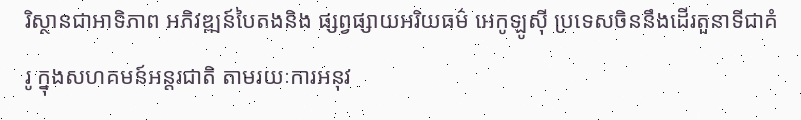រិស្ថានជាអាទិភាព អភិវឌ្ឍន៍បៃតងនិង ផ្សព្វផ្សាយអរិយធម៌ អេកូឡូស៊ី ប្រទេសចិននឹងដើរតួនាទីជាគំរូ ក្នុងសហគមន៍អន្តរជាតិ តាមរយៈការអនុវ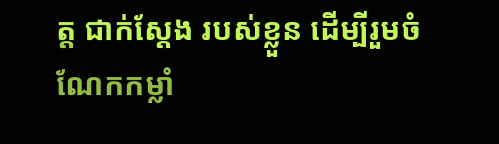ត្ត ជាក់ស្តែង របស់ខ្លួន ដើម្បីរួមចំណែកកម្លាំ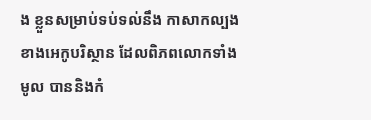ង ខ្លួនសម្រាប់ទប់ទល់នឹង កាសាកល្បងខាងអេកូបរិស្ថាន ដែលពិភពលោកទាំងមូល បាននិងកំ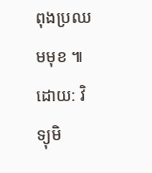ពុងប្រឈមមុខ ៕
ដោយ: វិទ្យុមិ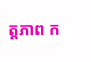ត្តភាព ក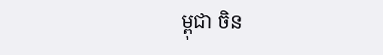ម្ពុជា ចិន